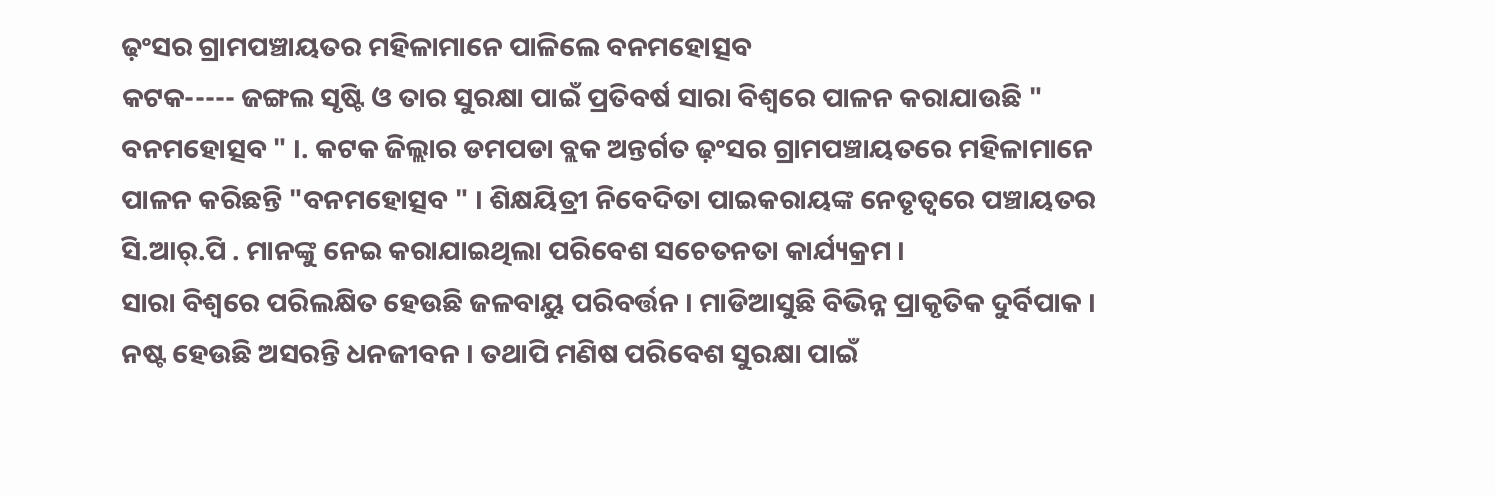ଢ଼ଂସର ଗ୍ରାମପଞ୍ଚାୟତର ମହିଳାମାନେ ପାଳିଲେ ବନମହୋତ୍ସବ
କଟକ----- ଜଙ୍ଗଲ ସୃଷ୍ଟି ଓ ତାର ସୁରକ୍ଷା ପାଇଁ ପ୍ରତିବର୍ଷ ସାରା ବିଶ୍ବରେ ପାଳନ କରାଯାଉଛି " ବନମହୋତ୍ସବ " ।. କଟକ ଜିଲ୍ଲାର ଡମପଡା ବ୍ଲକ ଅନ୍ତର୍ଗତ ଢ଼ଂସର ଗ୍ରାମପଞ୍ଚାୟତରେ ମହିଳାମାନେ ପାଳନ କରିଛନ୍ତି "ବନମହୋତ୍ସବ " । ଶିକ୍ଷୟିତ୍ରୀ ନିବେଦିତା ପାଇକରାୟଙ୍କ ନେତୃତ୍ୱରେ ପଞ୍ଚାୟତର ସି.ଆର୍.ପି . ମାନଙ୍କୁ ନେଇ କରାଯାଇଥିଲା ପରିବେଶ ସଚେତନତା କାର୍ଯ୍ୟକ୍ରମ ।
ସାରା ବିଶ୍ବରେ ପରିଲକ୍ଷିତ ହେଉଛି ଜଳବାୟୁ ପରିବର୍ତ୍ତନ । ମାଡିଆସୁଛି ବିଭିନ୍ନ ପ୍ରାକୃତିକ ଦୁର୍ବିପାକ । ନଷ୍ଟ ହେଉଛି ଅସରନ୍ତି ଧନଜୀବନ । ତଥାପି ମଣିଷ ପରିବେଶ ସୁରକ୍ଷା ପାଇଁ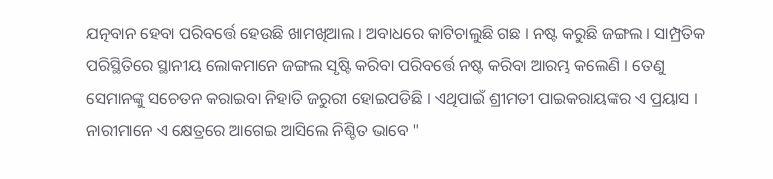ଯତ୍ନବାନ ହେବା ପରିବର୍ତ୍ତେ ହେଉଛି ଖାମଖିଆଲ । ଅବାଧରେ କାଟିଚାଲୁଛି ଗଛ । ନଷ୍ଟ କରୁଛି ଜଙ୍ଗଲ । ସାମ୍ପ୍ରତିକ ପରିସ୍ଥିତିରେ ସ୍ଥାନୀୟ ଲୋକମାନେ ଜଙ୍ଗଲ ସୃଷ୍ଟି କରିବା ପରିବର୍ତ୍ତେ ନଷ୍ଟ କରିବା ଆରମ୍ଭ କଲେଣି । ତେଣୁ ସେମାନଙ୍କୁ ସଚେତନ କରାଇବା ନିହାତି ଜରୁରୀ ହୋଇପଡିଛି । ଏଥିପାଇଁ ଶ୍ରୀମତୀ ପାଇକରାୟଙ୍କର ଏ ପ୍ରୟାସ । ନାରୀମାନେ ଏ କ୍ଷେତ୍ରରେ ଆଗେଇ ଆସିଲେ ନିଶ୍ଚିତ ଭାବେ "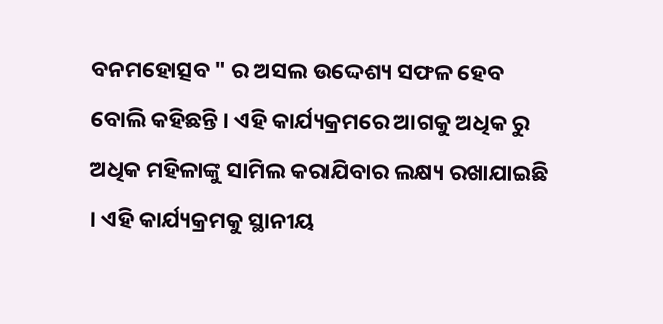ବନମହୋତ୍ସବ " ର ଅସଲ ଉଦ୍ଦେଶ୍ୟ ସଫଳ ହେବ ବୋଲି କହିଛନ୍ତି । ଏହି କାର୍ଯ୍ୟକ୍ରମରେ ଆଗକୁ ଅଧିକ ରୁ ଅଧିକ ମହିଳାଙ୍କୁ ସାମିଲ କରାଯିବାର ଲକ୍ଷ୍ୟ ରଖାଯାଇଛି । ଏହି କାର୍ଯ୍ୟକ୍ରମକୁ ସ୍ଥାନୀୟ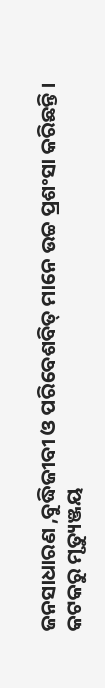ଜନସାଧାରଣ ,ବୁଦ୍ଧିଜୀବୀ ଓ ପରିବେଶବିତ୍ ମାନେ ଉଚ୍ଚ ପ୍ରଶଂସା କରିଛନ୍ତି ।
କଟକରୁ ମୃତ୍ୟୁଞ୍ଜୟ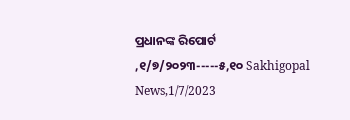ପ୍ରଧାନଙ୍କ ରିପୋର୍ଟ ,୧/୭/୨୦୨୩-----୫,୧୦ Sakhigopal News,1/7/2023